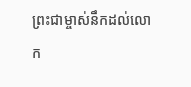ព្រះជាម្ចាស់នឹកដល់លោក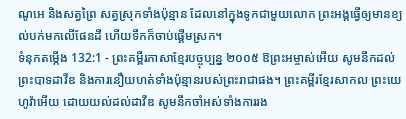ណូអេ និងសត្វព្រៃ សត្វស្រុកទាំងប៉ុន្មាន ដែលនៅក្នុងទូកជាមួយលោក ព្រះអង្គធ្វើឲ្យមានខ្យល់បក់មកលើផែនដី ហើយទឹកក៏ចាប់ផ្ដើមស្រក។
ទំនុកតម្កើង 132:1 - ព្រះគម្ពីរភាសាខ្មែរបច្ចុប្បន្ន ២០០៥ ឱព្រះអម្ចាស់អើយ សូមនឹកដល់ព្រះបាទដាវីឌ និងការនឿយហត់ទាំងប៉ុន្មានរបស់ព្រះរាជាផង។ ព្រះគម្ពីរខ្មែរសាកល ព្រះយេហូវ៉ាអើយ ដោយយល់ដល់ដាវីឌ សូមនឹកចាំអស់ទាំងការរង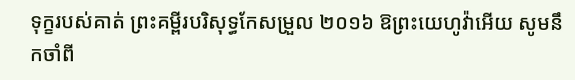ទុក្ខរបស់គាត់ ព្រះគម្ពីរបរិសុទ្ធកែសម្រួល ២០១៦ ឱព្រះយេហូវ៉ាអើយ សូមនឹកចាំពី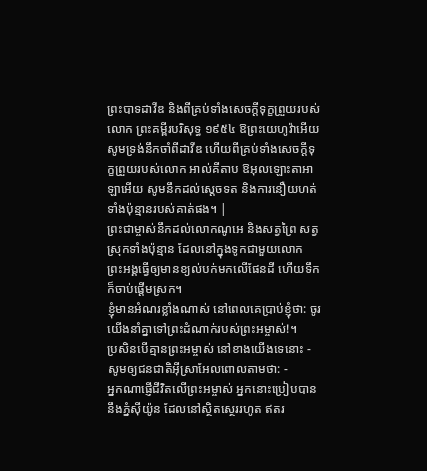ព្រះបាទដាវីឌ និងពីគ្រប់ទាំងសេចក្ដីទុក្ខព្រួយរបស់លោក ព្រះគម្ពីរបរិសុទ្ធ ១៩៥៤ ឱព្រះយេហូវ៉ាអើយ សូមទ្រង់នឹកចាំពីដាវីឌ ហើយពីគ្រប់ទាំងសេចក្ដីទុក្ខព្រួយរបស់លោក អាល់គីតាប ឱអុលឡោះតាអាឡាអើយ សូមនឹកដល់ស្តេចទត និងការនឿយហត់ទាំងប៉ុន្មានរបស់គាត់ផង។ |
ព្រះជាម្ចាស់នឹកដល់លោកណូអេ និងសត្វព្រៃ សត្វស្រុកទាំងប៉ុន្មាន ដែលនៅក្នុងទូកជាមួយលោក ព្រះអង្គធ្វើឲ្យមានខ្យល់បក់មកលើផែនដី ហើយទឹកក៏ចាប់ផ្ដើមស្រក។
ខ្ញុំមានអំណរខ្លាំងណាស់ នៅពេលគេប្រាប់ខ្ញុំថា: ចូរយើងនាំគ្នាទៅព្រះដំណាក់របស់ព្រះអម្ចាស់!។
ប្រសិនបើគ្មានព្រះអម្ចាស់ នៅខាងយើងទេនោះ - សូមឲ្យជនជាតិអ៊ីស្រាអែលពោលតាមថា: -
អ្នកណាផ្ញើជីវិតលើព្រះអម្ចាស់ អ្នកនោះប្រៀបបាននឹងភ្នំស៊ីយ៉ូន ដែលនៅស្ថិតស្ថេររហូត ឥតរ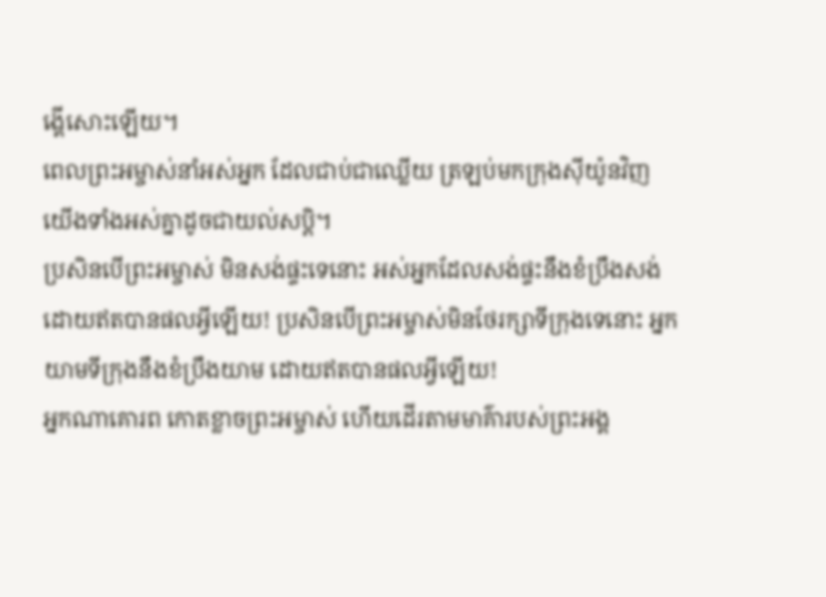ង្គើសោះឡើយ។
ពេលព្រះអម្ចាស់នាំអស់អ្នក ដែលជាប់ជាឈ្លើយ ត្រឡប់មកក្រុងស៊ីយ៉ូនវិញ យើងទាំងអស់គ្នាដូចជាយល់សប្ដិ។
ប្រសិនបើព្រះអម្ចាស់ មិនសង់ផ្ទះទេនោះ អស់អ្នកដែលសង់ផ្ទះនឹងខំប្រឹងសង់ ដោយឥតបានផលអ្វីឡើយ! ប្រសិនបើព្រះអម្ចាស់មិនថែរក្សាទីក្រុងទេនោះ អ្នកយាមទីក្រុងនឹងខំប្រឹងយាម ដោយឥតបានផលអ្វីឡើយ!
អ្នកណាគោរព កោតខ្លាចព្រះអម្ចាស់ ហើយដើរតាមមាគ៌ារបស់ព្រះអង្គ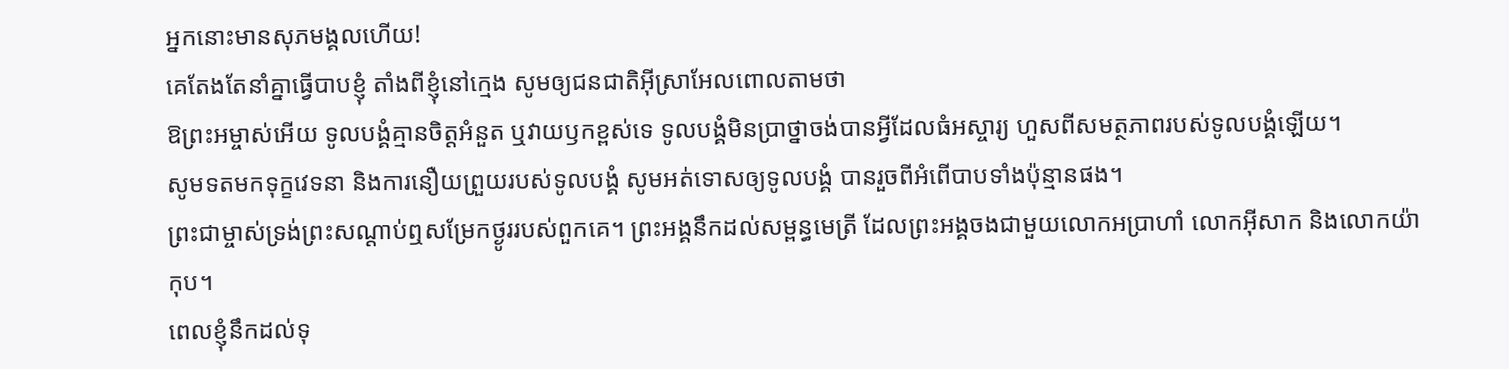អ្នកនោះមានសុភមង្គលហើយ!
គេតែងតែនាំគ្នាធ្វើបាបខ្ញុំ តាំងពីខ្ញុំនៅក្មេង សូមឲ្យជនជាតិអ៊ីស្រាអែលពោលតាមថា
ឱព្រះអម្ចាស់អើយ ទូលបង្គំគ្មានចិត្តអំនួត ឬវាយឫកខ្ពស់ទេ ទូលបង្គំមិនប្រាថ្នាចង់បានអ្វីដែលធំអស្ចារ្យ ហួសពីសមត្ថភាពរបស់ទូលបង្គំឡើយ។
សូមទតមកទុក្ខវេទនា និងការនឿយព្រួយរបស់ទូលបង្គំ សូមអត់ទោសឲ្យទូលបង្គំ បានរួចពីអំពើបាបទាំងប៉ុន្មានផង។
ព្រះជាម្ចាស់ទ្រង់ព្រះសណ្ដាប់ឮសម្រែកថ្ងូររបស់ពួកគេ។ ព្រះអង្គនឹកដល់សម្ពន្ធមេត្រី ដែលព្រះអង្គចងជាមួយលោកអប្រាហាំ លោកអ៊ីសាក និងលោកយ៉ាកុប។
ពេលខ្ញុំនឹកដល់ទុ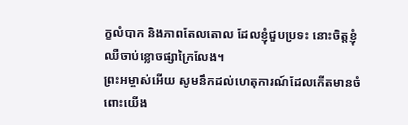ក្ខលំបាក និងភាពតែលតោល ដែលខ្ញុំជួបប្រទះ នោះចិត្តខ្ញុំឈឺចាប់ខ្លោចផ្សាក្រៃលែង។
ព្រះអម្ចាស់អើយ សូមនឹកដល់ហេតុការណ៍ដែលកើតមានចំពោះយើង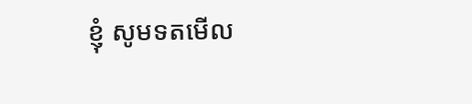ខ្ញុំ សូមទតមើល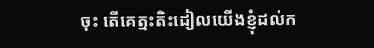ចុះ តើគេត្មះតិះដៀលយើងខ្ញុំដល់ក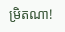ម្រិតណា!